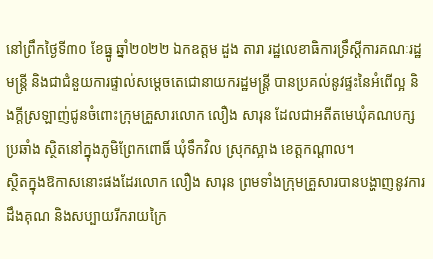នៅព្រឹកថ្ងៃទី៣០ ខែធ្នូ ឆ្នាំ២០២២ ឯកឧត្តម ដួង តារា រដ្ឋលេខាធិការទ្រឹស្ដីការគណៈរដ្ឋមន្ត្រី និងជាជំនួយការផ្ទាល់សម្ដេចតេជោនាយករដ្ឋមន្ត្រី បានប្រគល់នូវផ្ទះនៃអំពើល្អ និងក្តីស្រឡាញ់ជូនចំពោះក្រុមគ្រួសារលោក លឿង សារុន ដែលជាអតីតមេឃុំគណបក្សប្រឆាំង ស្ថិតនៅក្នុងភូមិព្រែកពោធិ៍ ឃុំទឹកវិល ស្រុកស្អាង ខេត្តកណ្ដាល។
ស្ថិតក្នុងឱកាសនោះផងដែរលោក លឿង សារុន ព្រមទាំងក្រុមគ្រួសារបានបង្ហាញនូវការដឹងគុណ និងសប្បាយរីករាយក្រៃ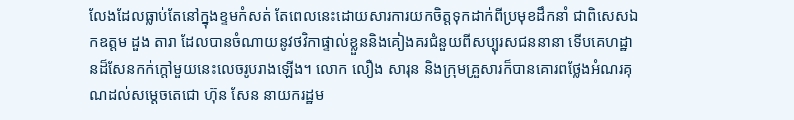លែងដែលធ្លាប់តែនៅក្នុងខ្ទមកំសត់ តែពេលនេះដោយសារការយកចិត្តទុកដាក់ពីប្រមុខដឹកនាំ ជាពិសេសឯកឧត្តម ដួង តារា ដែលបានចំណាយនូវថវិកាផ្ទាល់ខ្លួននិងគៀងគរជំនួយពីសប្បុរសជននានា ទើបគេហដ្ឋានដ៏សែនកក់ក្តៅមួយនេះលេចរូបរាងឡើង។ លោក លឿង សារុន និងក្រុមគ្រួសារក៏បានគោរពថ្លែងអំណរគុណដល់សម្តេចតេជោ ហ៊ុន សែន នាយករដ្ឋម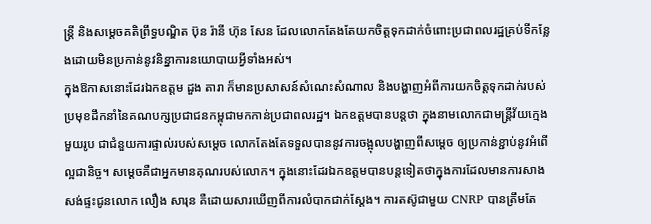ន្ត្រី និងសម្ដេចគតិព្រឹទ្ធបណ្ឌិត ប៊ុន រ៉ានី ហ៊ុន សែន ដែលលោកតែងតែយកចិត្តទុកដាក់ចំពោះប្រជាពលរដ្ឋគ្រប់ទីកន្លែងដោយមិនប្រកាន់នូវនិន្នាការនយោបាយអ្វីទាំងអស់។
ក្នុងឱកាសនោះដែរឯកឧត្តម ដួង តារា ក៏មានប្រសាសន៍សំណេះសំណាល និងបង្ហាញអំពីការយកចិត្តទុកដាក់របស់ប្រមុខដឹកនាំនៃគណបក្សប្រជាជនកម្ពុជាមកកាន់ប្រជាពលរដ្ឋ។ ឯកឧត្តមបានបន្តថា ក្នុងនាមលោកជាមន្ត្រីវ័យក្មេងមួយរូប ជាជំនួយការផ្ទាល់របស់សម្ដេច លោកតែងតែទទួលបាននូវការចង្អុលបង្ហាញពីសម្ដេច ឲ្យប្រកាន់ខ្ជាប់នូវអំពើល្អជានិច្ច។ សម្ដេចគឺជាអ្នកមានគុណរបស់លោក។ ក្នុងនោះដែរឯកឧត្តមបានបន្តទៀតថាក្នុងការដែលមានការសាងសង់ផ្ទះជូនលោក លឿង សារុន គឺដោយសារឃើញពីការលំបាកជាក់ស្ដែង។ ការតស៊ូជាមួយ CNRP បានត្រឹមតែ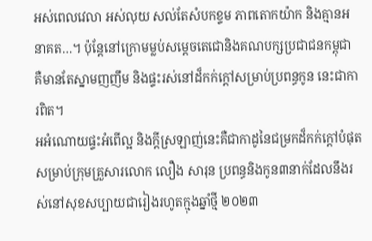អស់ពេលវេលា អស់លុយ សល់តែសំបកខ្ទម ភាពតោកយ៉ាក និងគ្មានអនាគត…។ ប៉ុន្តែនៅក្រោមម្លប់សម្តេចតេជោនិងគណបក្សប្រជាជនកម្ពុជា គឺមានតែស្នាមញញឹម និងផ្ទះរស់នៅដ៏កក់ក្តៅសម្រាប់ប្រពន្ធកូន នេះជាការពិត។
អអំណោយផ្ទះអំពេីល្អ និងក្តីស្រឡាញ់នេះគឺជាកាដូនៃជម្រកដ៏កក់ក្តៅបំផុតសម្រាប់ក្រុមគ្រួសារលោក លឿង សារុន ប្រពន្ធនិងកូន៣នាក់ដែលនឹងរស់នៅសុខសប្បាយជារៀងរហូតក្មុងឆ្នាំថ្មី ២០២៣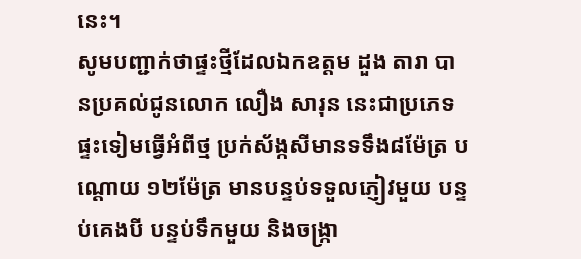នេះ។
សូមបញ្ជាក់ថាផ្ទះថ្មីដែលឯកឧត្តម ដួង តារា បានប្រគល់ជូនលោក លឿង សារុន នេះជាប្រភេទផ្ទះទៀមធ្វើអំពីថ្ម ប្រក់ស័ង្កសីមានទទឹង៨ម៉ែត្រ បណ្ដោយ ១២ម៉ែត្រ មានបន្ទប់ទទួលភ្ញៀវមួយ បន្ទប់គេងបី បន្ទប់ទឹកមួយ និងចង្ក្រា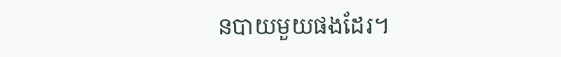នបាយមួយផងដែរ។